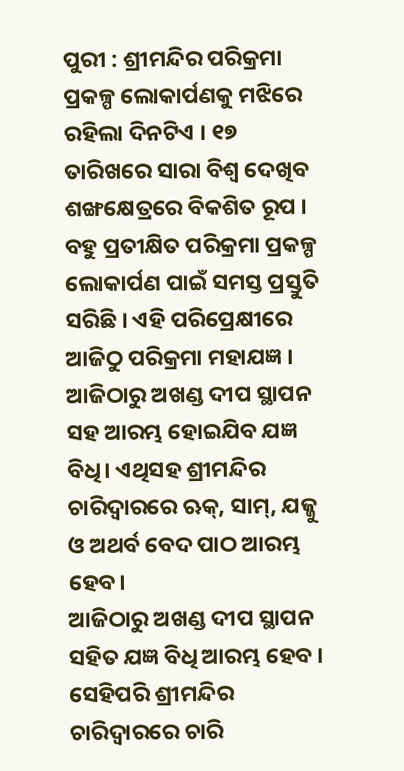ପୁରୀ : ଶ୍ରୀମନ୍ଦିର ପରିକ୍ରମା ପ୍ରକଳ୍ପ ଲୋକାର୍ପଣକୁ ମଝିରେ ରହିଲା ଦିନଟିଏ । ୧୭ ତାରିଖରେ ସାରା ବିଶ୍ବ ଦେଖିବ ଶଙ୍ଖକ୍ଷେତ୍ରରେ ବିକଶିତ ରୂପ । ବହୁ ପ୍ରତୀକ୍ଷିତ ପରିକ୍ରମା ପ୍ରକଳ୍ପ ଲୋକାର୍ପଣ ପାଇଁ ସମସ୍ତ ପ୍ରସ୍ତୁତି ସରିଛି । ଏହି ପରିପ୍ରେକ୍ଷୀରେ ଆଜିଠୁ ପରିକ୍ରମା ମହାଯଜ୍ଞ । ଆଜିଠାରୁ ଅଖଣ୍ଡ ଦୀପ ସ୍ଥାପନ ସହ ଆରମ୍ଭ ହୋଇଯିବ ଯଜ୍ଞ ବିଧି। ଏଥିସହ ଶ୍ରୀମନ୍ଦିର ଚାରିଦ୍ଵାରରେ ଋକ୍, ସାମ୍, ଯଜ୍ଜୁ ଓ ଅଥର୍ବ ବେଦ ପାଠ ଆରମ୍ଭ ହେବ।
ଆଜିଠାରୁ ଅଖଣ୍ଡ ଦୀପ ସ୍ଥାପନ ସହିତ ଯଜ୍ଞ ବିଧି ଆରମ୍ଭ ହେବ । ସେହିପରି ଶ୍ରୀମନ୍ଦିର ଚାରିଦ୍ଵାରରେ ଚାରି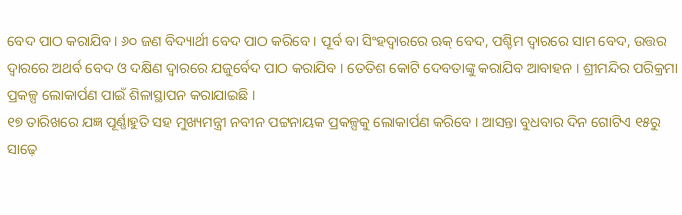ବେଦ ପାଠ କରାଯିବ । ୬୦ ଜଣ ବିଦ୍ୟାର୍ଥୀ ବେଦ ପାଠ କରିବେ । ପୂର୍ବ ବା ସିଂହଦ୍ଵାରରେ ଋକ୍ ବେଦ, ପଶ୍ଚିମ ଦ୍ଵାରରେ ସାମ ବେଦ, ଉତ୍ତର ଦ୍ଵାରରେ ଅଥର୍ବ ବେଦ ଓ ଦକ୍ଷିଣ ଦ୍ଵାରରେ ଯଜୁର୍ବେଦ ପାଠ କରାଯିବ । ତେତିଶ କୋଟି ଦେବତାଙ୍କୁ କରାଯିବ ଆବାହନ । ଶ୍ରୀମନ୍ଦିର ପରିକ୍ରମା ପ୍ରକଳ୍ପ ଲୋକାର୍ପଣ ପାଇଁ ଶିଳାସ୍ଥାପନ କରାଯାଇଛି ।
୧୭ ତାରିଖରେ ଯଜ୍ଞ ପୂର୍ଣ୍ଣାହୁତି ସହ ମୁଖ୍ୟମନ୍ତ୍ରୀ ନବୀନ ପଟ୍ଟନାୟକ ପ୍ରକଳ୍ପକୁ ଲୋକାର୍ପଣ କରିବେ । ଆସନ୍ତା ବୁଧବାର ଦିନ ଗୋଟିଏ ୧୫ରୁ ସାଢ଼େ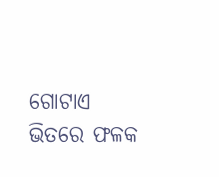ଗୋଟାଏ ଭିତରେ ଫଳକ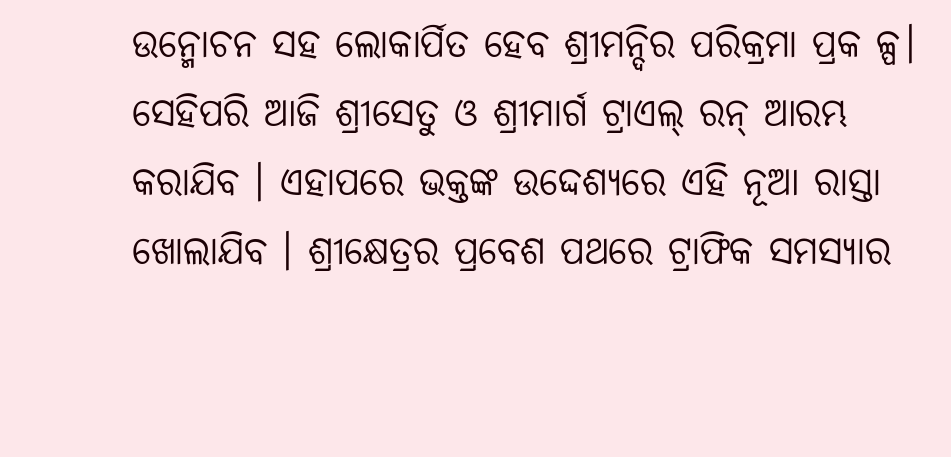ଉନ୍ମୋଚନ ସହ ଲୋକାର୍ପିତ ହେବ ଶ୍ରୀମନ୍ଦିର ପରିକ୍ରମା ପ୍ରକ ଳ୍ପ। ସେହିପରି ଆଜି ଶ୍ରୀସେତୁ ଓ ଶ୍ରୀମାର୍ଗ ଟ୍ରାଏଲ୍ ରନ୍ ଆରମ୍ଭ କରାଯିବ । ଏହାପରେ ଭକ୍ତଙ୍କ ଉଦ୍ଦେଶ୍ୟରେ ଏହି ନୂଆ ରାସ୍ତା ଖୋଲାଯିବ । ଶ୍ରୀକ୍ଷେତ୍ରର ପ୍ରବେଶ ପଥରେ ଟ୍ରାଫିକ ସମସ୍ୟାର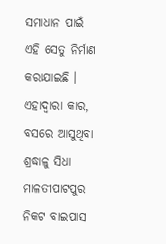ସମାଧାନ ପାଇଁ ଏହି ସେତୁ ନିର୍ମାଣ କରାଯାଇଛି । ଏହାଦ୍ବାରା କାର, ବସରେ ଆସୁଥିବା ଶ୍ରଦ୍ଧାଳୁ ସିଧା ମାଳତୀପାଟପୁର ନିକଟ ବାଇପାସ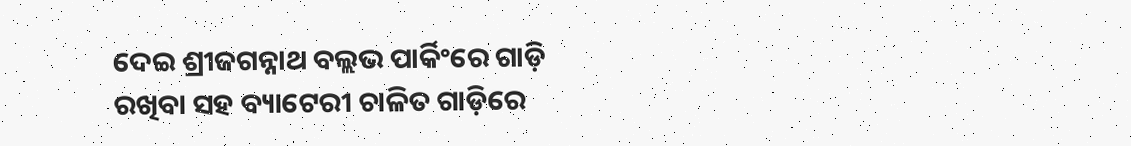ଦେଇ ଶ୍ରୀଜଗନ୍ନାଥ ବଲ୍ଲଭ ପାର୍କିଂରେ ଗାଡ଼ି ରଖିବା ସହ ବ୍ୟାଟେରୀ ଚାଳିତ ଗାଡ଼ିରେ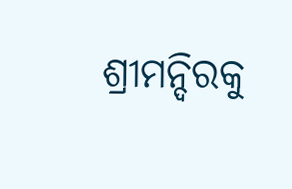ଶ୍ରୀମନ୍ଦିରକୁ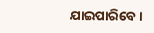ଯାଇପାରିବେ ।